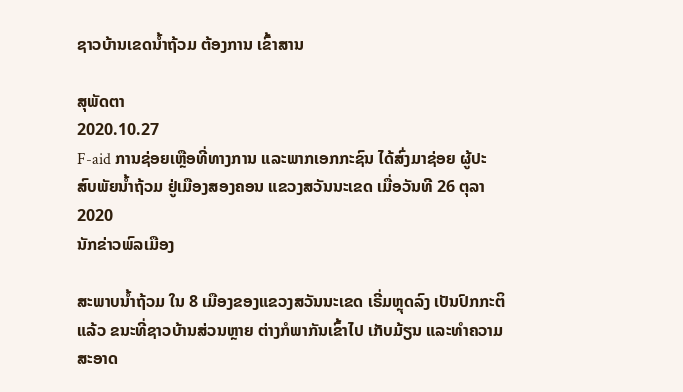ຊາວບ້ານເຂດນໍ້າຖ້ວມ ຕ້ອງການ ເຂົ້າສານ

ສຸພັດຕາ
2020.10.27
F-aid ການຊ່ອຍເຫຼືອທີ່ທາງການ ແລະພາກເອກກະຊົນ ໄດ້ສົ່ງມາຊ່ອຍ ຜູ້ປະສົບພັຍນໍ້າຖ້ວມ ຢູ່ເມືອງສອງຄອນ ແຂວງສວັນນະເຂດ ເມື່ອວັນທີ 26 ຕຸລາ 2020
ນັກຂ່າວພົລເມືອງ

ສະພາບນໍ້າຖ້ວມ ໃນ 8 ເມືອງຂອງແຂວງສວັນນະເຂດ ເຣີ່ມຫຼຸດລົງ ເປັນປົກກະຕິແລ້ວ ຂນະທີ່ຊາວບ້ານສ່ວນຫຼາຍ ຕ່າງກໍພາກັນເຂົ້າໄປ ເກັບມ້ຽນ ແລະທໍາຄວາມສະອາດ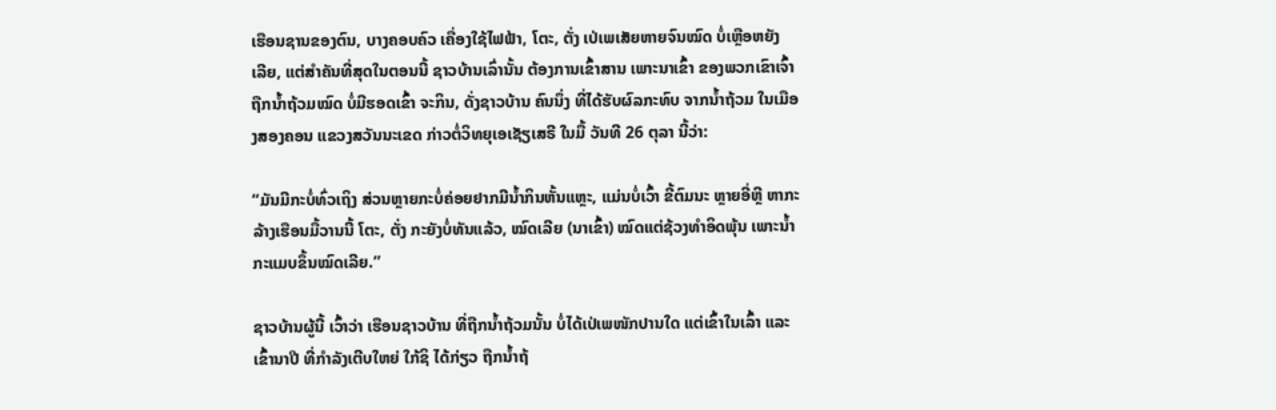ເຮືອນຊານຂອງຕົນ, ບາງຄອບຄົວ ເຄື່ອງໃຊ້ໄຟຟ້າ, ໂຕະ, ຕັ່ງ ເປ່ເພເສັຍຫາຍຈົນໝົດ ບໍ່ເຫຼືອຫຍັງ ເລີຍ, ແຕ່ສໍາຄັນທີ່ສຸດໃນຕອນນີ້ ຊາວບ້ານເລົ່ານັ້ນ ຕ້ອງການເຂົ້າສານ ເພາະນາເຂົ້າ ຂອງພວກເຂົາເຈົ້າ ຖືກນໍ້າຖ້ວມໝົດ ບໍ່ມີຮອດເຂົ້າ ຈະກິນ, ດັ່ງຊາວບ້ານ ຄົນນຶ່ງ ທີ່ໄດ້ຮັບຜົລກະທົບ ຈາກນໍ້າຖ້ວມ ໃນເມືອງສອງຄອນ ແຂວງສວັນນະເຂດ ກ່າວຕໍ່ວິທຍຸເອເຊັຽເສຣີ ໃນມື້ ວັນທີ 26 ຕຸລາ ນີ້ວ່າ:

“ມັນມີກະບໍ່ທົ່ວເຖິງ ສ່ວນຫຼາຍກະບໍ່ຄ່ອຍຢາກມີນໍ້າກິນຫັ້ນແຫຼະ, ແມ່ນບໍ່ເວົ້າ ຂີ້ຕົມນະ ຫຼາຍອີ່ຫຼີ ຫາກະລ້າງເຮືອນມື້ວານນີ້ ໂຕະ, ຕັ່ງ ກະຍັງບໍ່ທັນແລ້ວ, ໝົດເລີຍ (ນາເຂົ້າ) ໝົດແຕ່ຊ້ວງທໍາອິດພຸ້ນ ເພາະນໍ້າ ກະແມບຂຶ້ນໝົດເລີຍ.”

ຊາວບ້ານຜູ້ນີ້ ເວົ້າວ່າ ເຮືອນຊາວບ້ານ ທີ່ຖືກນໍ້າຖ້ວມນັ້ນ ບໍ່ໄດ້ເປ່ເພໜັກປານໃດ ແຕ່ເຂົ້າໃນເລົ້າ ແລະເຂົ້ານາປີ ທີ່ກໍາລັງເຕີບໃຫຍ່ ໃກ້ຊິ ໄດ້ກ່ຽວ ຖືກນໍ້າຖ້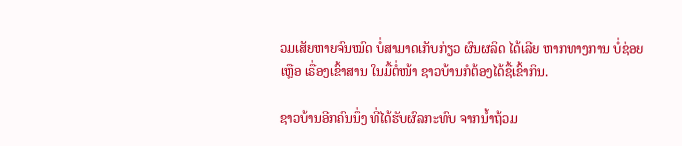ວມເສັຍຫາຍຈົນໝົດ ບໍ່ສາມາດເກັບກ່ຽວ ຜົນຜລິດ ໄດ້ເລີຍ ຫາກທາງການ ບໍ່ຊ່ອຍເຫຼືອ ເຣື່ອງເຂົ້າສານ ໃນມື້ຕໍ່ໜ້າ ຊາວບ້ານກໍຕ້ອງໄດ້ຊື້ເຂົ້າກິນ.

ຊາວບ້ານອີກຄົນນຶ່ງ ທີ່ໄດ້ຮັບຜົລກະທົບ ຈາກນໍ້າຖ້ວມ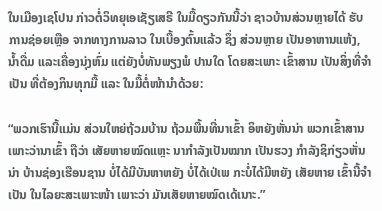ໃນເມືອງເຊໂປນ ກ່າວຕໍ່ວິທຍຸເອເຊັຽເສຣີ ໃນມື້ດຽວກັນນີ້ວ່າ ຊາວບ້ານສ່ວນຫຼາຍໄດ້ ຮັບການຊ່ອຍເຫຼືອ ຈາກທາງການລາວ ໃນເບື້ອງຕົ້ນແລ້ວ ຊຶ່ງ ສ່ວນຫຼາຍ ເປັນອາຫານແຫ້ງ, ນໍ້າດື່ມ ແລະເຄື່ອງນຸ່ງຫົ່ມ ແຕ່ຍັງບໍ່ທັນພຽງພໍ ປານໃດ ໂດຍສະເພາະ ເຂົ້າສານ ເປັນສິ່ງທີ່ຈໍາເປັນ ທີ່ຕ້ອງກິນທຸກມື້ ແລະ ໃນມື້ຕໍ່ໜ້ານໍາດ້ວຍ:

“ພວກເຮົານີ້ແມ່ນ ສ່ວນໃຫຍ່ຖ້ວມບ້ານ ຖ້ວມພື້ນທີ່ນາເຂົ້າ ອິຫຍັງຫັ່ນນ່າ ພວກເຂົ້າສານ ເພາະວ່ານາເຂົ້າ ຖືວ່າ ເສັຍຫາຍໝົດແຫຼະ ນາກໍາລັງເປັນໝາກ ເປັນຮວງ ກໍາລັງຊິກ່ຽວຫັ່ນນ່າ ບ້ານຊ່ອງເຮືອນຊານ ບໍ່ໄດ້ມີບັນຫາຫຍັງ ບໍ່ໄດ້ເປ່ເພ ກະບໍ່ໄດ້ມີຫຍັງ ເສັຍຫາຍ ເຂົ້ານີ້ຈໍາເປັນ ໃນໄລຍະສະເພາະໜ້າ ເພາະວ່າ ມັນເສັຍຫາຍໝົດເດ້ເນາະ.”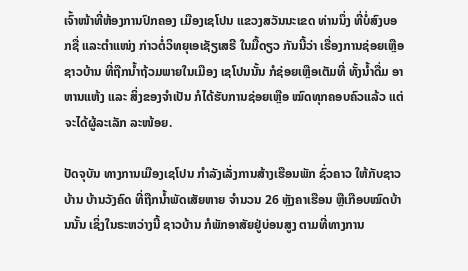ເຈົ້າໜ້າທີ່ຫ້ອງການປົກຄອງ ເມືອງເຊໂປນ ແຂວງສວັນນະເຂດ ທ່ານນຶ່ງ ທີ່ບໍ່ສົງບອກຊື່ ແລະຕໍາແໜ່ງ ກ່າວຕໍ່ວິທຍຸເອເຊັຽເສຣີ ໃນມື້ດຽວ ກັນນີ້ວ່າ ເຣື່ອງການຊ່ອຍເຫຼືອຊາວບ້ານ ທີ່ຖືກນໍ້າຖ້ວມພາຍໃນເມືອງ ເຊໂປນນັ້ນ ກໍຊ່ອຍເຫຼືອເຕັມທີ່ ທັ້ງນໍ້າດື່ມ ອາຫານແຫ້ງ ແລະ ສິ່ງຂອງຈໍາເປັນ ກໍໄດ້ຮັບການຊ່ອຍເຫຼືອ ໝົດທຸກຄອບຄົວແລ້ວ ແຕ່ຈະໄດ້ຜູ້ລະເລັກ ລະໜ້ອຍ.

ປັດຈຸບັນ ທາງການເມືອງເຊໂປນ ກໍາລັງເລັ່ງການສ້າງເຮືອນພັກ ຊົ່ວຄາວ ໃຫ້ກັບຊາວບ້ານ ບ້ານວັງຄົດ ທີ່ຖືກນໍ້າພັດເສັຍຫາຍ ຈໍານວນ 26 ຫຼັງຄາເຮືອນ ຫຼືເກືອບໝົດບ້ານນັ້ນ ເຊິ່ງໃນຣະຫວ່າງນີ້ ຊາວບ້ານ ກໍພັກອາສັຍຢູ່ບ່ອນສູງ ຕາມທີ່ທາງການ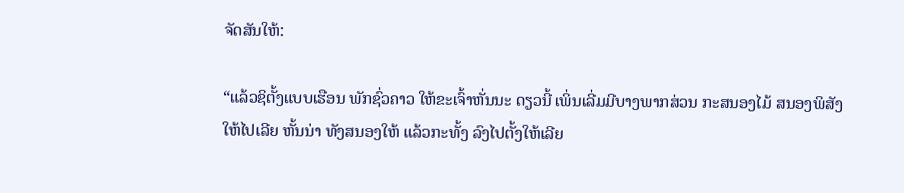ຈັດສັນໃຫ້:

“ແລ້ວຊິຕັ້ງແບບເຮືອນ ພັກຊົ່ວຄາວ ໃຫ້ຂະເຈົ້າຫັ່ນນະ ດຽວນີ້ ເພິ່ນເລີ່ມມີບາງພາກສ່ວນ ກະສນອງໄມ້ ສນອງພິສັງໃຫ້ໄປເລີຍ ຫັ້ນນ່າ ທັງສນອງໃຫ້ ແລ້ວກະທັ້ງ ລົງໄປຕັ້ງໃຫ້ເລີຍ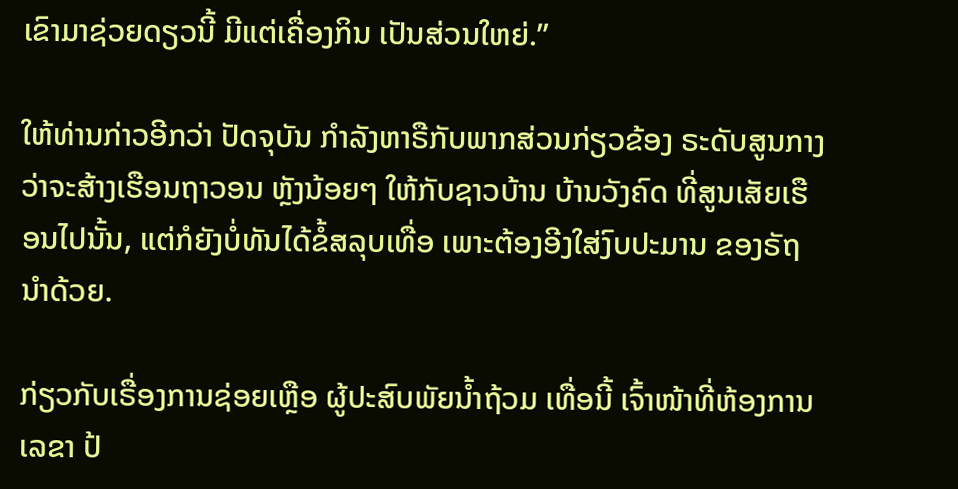ເຂົາມາຊ່ວຍດຽວນີ້ ມີແຕ່ເຄື່ອງກິນ ເປັນສ່ວນໃຫຍ່.”

ໃຫ້ທ່ານກ່າວອີກວ່າ ປັດຈຸບັນ ກໍາລັງຫາຣືກັບພາກສ່ວນກ່ຽວຂ້ອງ ຣະດັບສູນກາງ ວ່າຈະສ້າງເຮືອນຖາວອນ ຫຼັງນ້ອຍໆ ໃຫ້ກັບຊາວບ້ານ ບ້ານວັງຄົດ ທີ່ສູນເສັຍເຮືອນໄປນັ້ນ, ແຕ່ກໍຍັງບໍ່ທັນໄດ້ຂໍ້ສລຸບເທື່ອ ເພາະຕ້ອງອີງໃສ່ງົບປະມານ ຂອງຣັຖນໍາດ້ວຍ.

ກ່ຽວກັບເຣື່ອງການຊ່ອຍເຫຼືອ ຜູ້ປະສົບພັຍນໍ້າຖ້ວມ ເທື່ອນີ້ ເຈົ້າໜ້າທີ່ຫ້ອງການເລຂາ ປ້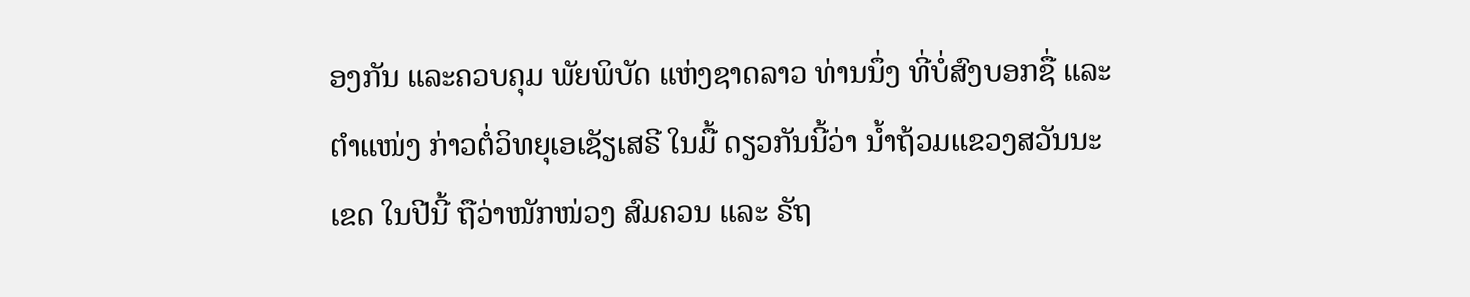ອງກັນ ແລະຄວບຄຸມ ພັຍພິບັດ ແຫ່ງຊາດລາວ ທ່ານນຶ່ງ ທີ່ບໍ່ສົງບອກຊື່ ແລະຕໍາແໜ່ງ ກ່າວຕໍ່ວິທຍຸເອເຊັຽເສຣີ ໃນມື້ ດຽວກັນນີ້ວ່າ ນໍ້າຖ້ວມແຂວງສວັນນະເຂດ ໃນປີນີ້ ຖືວ່າໜັກໜ່ວງ ສົມຄວນ ແລະ ຣັຖ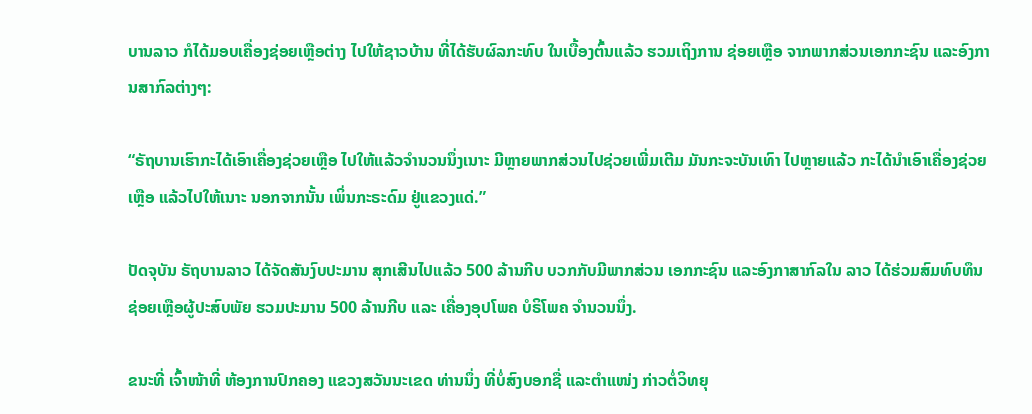ບານລາວ ກໍໄດ້ມອບເຄື່ອງຊ່ອຍເຫຼືອຕ່າງ ໄປໃຫ້ຊາວບ້ານ ທີ່ໄດ້ຮັບຜົລກະທົບ ໃນເບື້ອງຕົ້ນແລ້ວ ຮວມເຖິງການ ຊ່ອຍເຫຼືອ ຈາກພາກສ່ວນເອກກະຊົນ ແລະອົງການສາກົລຕ່າງໆ:

“ຣັຖບານເຮົາກະໄດ້ເອົາເຄື່ອງຊ່ວຍເຫຼືອ ໄປໃຫ້ແລ້ວຈໍານວນນຶ່ງເນາະ ມີຫຼາຍພາກສ່ວນໄປຊ່ວຍເພີ່ມເຕີມ ມັນກະຈະບັນເທົາ ໄປຫຼາຍແລ້ວ ກະໄດ້ນໍາເອົາເຄື່ອງຊ່ວຍເຫຼືອ ແລ້ວໄປໃຫ້ເນາະ ນອກຈາກນັ້ນ ເພິ່ນກະຣະດົມ ຢູ່ແຂວງແດ່.”

ປັດຈຸບັນ ຣັຖບານລາວ ໄດ້ຈັດສັນງົບປະມານ ສຸກເສີນໄປແລ້ວ 500 ລ້ານກີບ ບວກກັບມີພາກສ່ວນ ເອກກະຊົນ ແລະອົງກາສາກົລໃນ ລາວ ໄດ້ຮ່ວມສົມທົບທຶນ ຊ່ອຍເຫຼືອຜູ້ປະສົບພັຍ ຮວມປະມານ 500 ລ້ານກີບ ແລະ ເຄື່ອງອຸປໂພຄ ບໍຣິໂພຄ ຈໍານວນນຶ່ງ.

ຂນະທີ່ ເຈົ້າໜ້າທີ່ ຫ້ອງການປົກຄອງ ແຂວງສວັນນະເຂດ ທ່ານນຶ່ງ ທີ່ບໍ່ສົງບອກຊື່ ແລະຕໍາແໜ່ງ ກ່າວຕໍ່ວິທຍຸ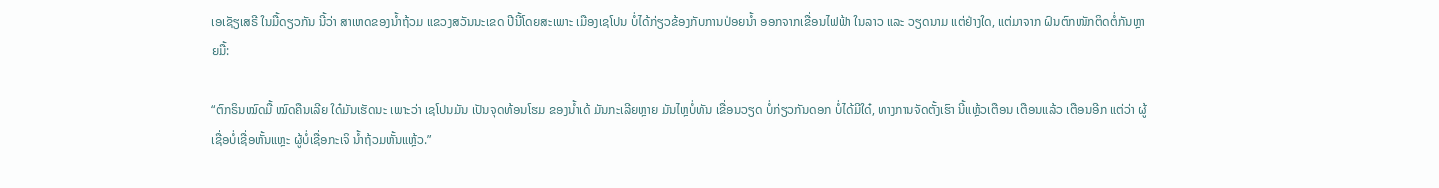ເອເຊັຽເສຣີ ໃນມື້ດຽວກັນ ນີ້ວ່າ ສາເຫດຂອງນໍ້າຖ້ວມ ແຂວງສວັນນະເຂດ ປີນີ້ໂດຍສະເພາະ ເມືອງເຊໂປນ ບໍ່ໄດ້ກ່ຽວຂ້ອງກັບການປ່ອຍນໍ້າ ອອກຈາກເຂື່ອນໄຟຟ້າ ໃນລາວ ແລະ ວຽດນາມ ແຕ່ຢ່າງໃດ, ແຕ່ມາຈາກ ຝົນຕົກໜັກຕິດຕໍ່ກັນຫຼາຍມື້:

“ຕົກຣິນໝົດມື້ ໝົດຄືນເລີຍ ໃດ໋ມັນເຮັດນະ ເພາະວ່າ ເຊໂປນມັນ ເປັນຈຸດທ້ອນໂຮມ ຂອງນໍ້າເດ້ ມັນກະເລີຍຫຼາຍ ມັນໄຫຼບໍ່ທັນ ເຂື່ອນວຽດ ບໍ່ກ່ຽວກັນດອກ ບໍ່ໄດ້ມີໃດ໋, ທາງການຈັດຕັ້ງເຮົາ ນີ້ແຫຼ້ວເຕືອນ ເຕືອນແລ້ວ ເຕືອນອີກ ແຕ່ວ່າ ຜູ້ເຊື່ອບໍ່ເຊື່ອຫັ້ນແຫຼະ ຜູ້ບໍ່ເຊື່ອກະເຈິ ນໍ້າຖ້ວມຫັ້ນແຫຼ້ວ.”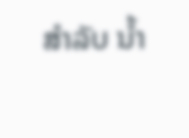ສໍາລັບ ນໍ້າ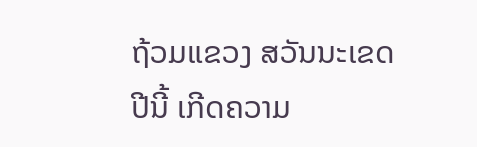ຖ້ວມແຂວງ ສວັນນະເຂດ ປີນີ້ ເກີດຄວາມ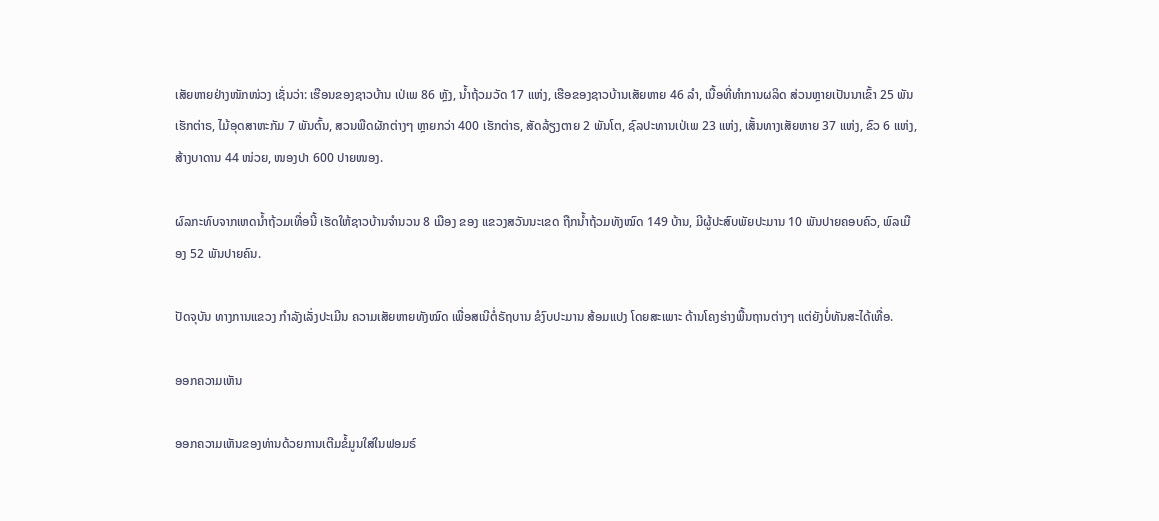ເສັຍຫາຍຢ່າງໜັກໜ່ວງ ເຊັ່ນວ່າ: ເຮືອນຂອງຊາວບ້ານ ເປ່ເພ 86 ຫຼັງ, ນໍ້າຖ້ວມວັດ 17 ແຫ່ງ, ເຮືອຂອງຊາວບ້ານເສັຍຫາຍ 46 ລໍາ, ເນື້ອທີ່ທໍາການຜລິດ ສ່ວນຫຼາຍເປັນນາເຂົ້າ 25 ພັນ ເຮັກຕ່າຣ, ໄມ້ອຸດສາຫະກັມ 7 ພັນຕົ້ນ, ສວນພືດຜັກຕ່າງໆ ຫຼາຍກວ່າ 400 ເຮັກຕ່າຣ, ສັດລ້ຽງຕາຍ 2 ພັນໂຕ, ຊົລປະທານເປ່ເພ 23 ແຫ່ງ, ເສັ້ນທາງເສັຍຫາຍ 37 ແຫ່ງ, ຂົວ 6 ແຫ່ງ, ສ້າງບາດານ 44 ໜ່ວຍ, ໜອງປາ 600 ປາຍໜອງ.

ຜົລກະທົບຈາກເຫດນໍ້າຖ້ວມເທື່ອນີ້ ເຮັດໃຫ້ຊາວບ້ານຈໍານວນ 8 ເມືອງ ຂອງ ແຂວງສວັນນະເຂດ ຖືກນໍ້າຖ້ວມທັງໝົດ 149 ບ້ານ, ມີຜູ້ປະສົບພັຍປະມານ 10 ພັນປາຍຄອບຄົວ, ພົລເມືອງ 52 ພັນປາຍຄົນ.

ປັດຈຸບັນ ທາງການແຂວງ ກໍາລັງເລັ່ງປະເມີນ ຄວາມເສັຍຫາຍທັງໝົດ ເພື່ອສເນີຕໍ່ຣັຖບານ ຂໍງົບປະມານ ສ້ອມແປງ ໂດຍສະເພາະ ດ້ານໂຄງຮ່າງພື້ນຖານຕ່າງໆ ແຕ່ຍັງບໍ່ທັນສະໄດ້ເທື່ອ.

ອອກຄວາມເຫັນ

ອອກຄວາມເຫັນຂອງທ່ານດ້ວຍການເຕີມຂໍ້ມູນໃສ່ໃນຟອມຣ໌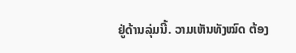ຢູ່ດ້ານລຸ່ມນີ້. ວາມເຫັນທັງໝົດ ຕ້ອງ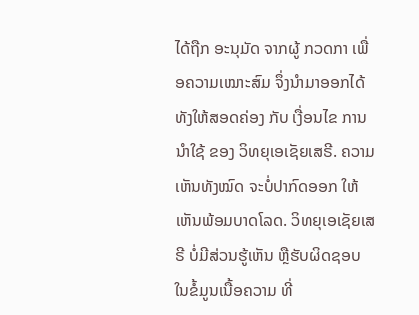ໄດ້ຖືກ ອະນຸມັດ ຈາກຜູ້ ກວດກາ ເພື່ອຄວາມເໝາະສົມ ຈຶ່ງນໍາມາອອກໄດ້ ທັງໃຫ້ສອດຄ່ອງ ກັບ ເງື່ອນໄຂ ການນຳໃຊ້ ຂອງ ວິທຍຸເອເຊັຍເສຣີ. ຄວາມເຫັນທັງໝົດ ຈະບໍ່ປາກົດອອກ ໃຫ້ເຫັນພ້ອມບາດໂລດ. ວິທຍຸເອເຊັຍເສຣີ ບໍ່ມີສ່ວນຮູ້ເຫັນ ຫຼືຮັບຜິດຊອບ ໃນຂໍ້ມູນເນື້ອຄວາມ ທີ່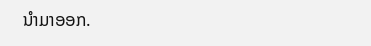ນໍາມາອອກ.